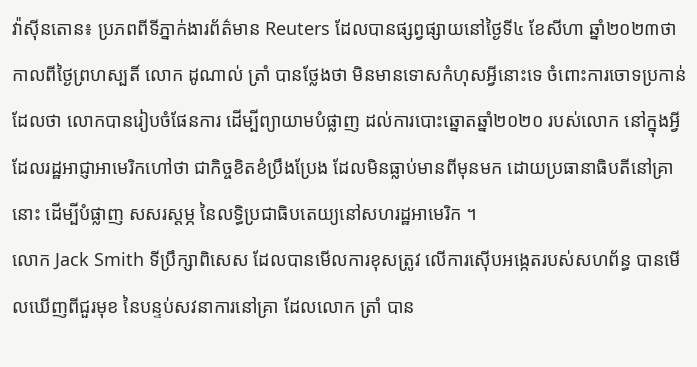វ៉ាស៊ីនតោន៖ ប្រភពពីទីភ្នាក់ងារព័ត៌មាន Reuters ដែលបានផ្សព្វផ្សាយនៅថ្ងៃទី៤ ខែសីហា ឆ្នាំ២០២៣ថា កាលពីថ្ងៃព្រហស្បតិ៍ លោក ដូណាល់ ត្រាំ បានថ្លែងថា មិនមានទោសកំហុសអ្វីនោះទេ ចំពោះការចោទប្រកាន់ដែលថា លោកបានរៀបចំផែនការ ដើម្បីព្យាយាមបំផ្លាញ ដល់ការបោះឆ្នោតឆ្នាំ២០២០ របស់លោក នៅក្នុងអ្វី ដែលរដ្ឋអាជ្ញាអាមេរិកហៅថា ជាកិច្ចខិតខំប្រឹងប្រែង ដែលមិនធ្លាប់មានពីមុនមក ដោយប្រធានាធិបតីនៅគ្រានោះ ដើម្បីបំផ្លាញ សសរស្តម្ភ នៃលទ្ធិប្រជាធិបតេយ្យនៅសហរដ្ឋអាមេរិក ។
លោក Jack Smith ទីប្រឹក្សាពិសេស ដែលបានមើលការខុសត្រូវ លើការស៊ើបអង្កេតរបស់សហព័ន្ធ បានមើលឃើញពីជួរមុខ នៃបន្ទប់សវនាការនៅគ្រា ដែលលោក ត្រាំ បាន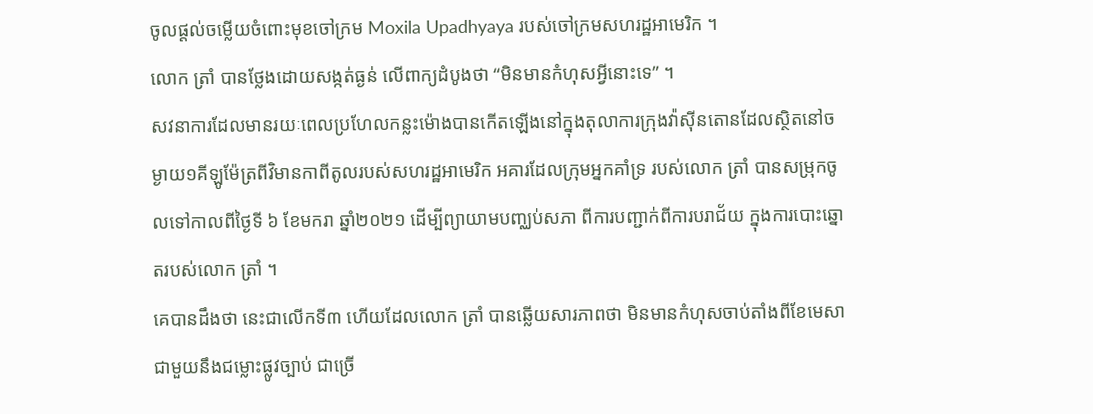ចូលផ្តល់ចម្លើយចំពោះមុខចៅក្រម Moxila Upadhyaya របស់ចៅក្រមសហរដ្ឋអាមេរិក ។
លោក ត្រាំ បានថ្លែងដោយសង្កត់ធ្ងន់ លើពាក្យដំបូងថា “មិនមានកំហុសអ្វីនោះទេ” ។
សវនាការដែលមានរយៈពេលប្រហែលកន្លះម៉ោងបានកើតឡើងនៅក្នុងតុលាការក្រុងវ៉ាស៊ីនតោនដែលស្ថិតនៅចម្ងាយ១គីឡូម៉ែត្រពីវិមានកាពីតូលរបស់សហរដ្ឋអាមេរិក អគារដែលក្រុមអ្នកគាំទ្រ របស់លោក ត្រាំ បានសម្រុកចូលទៅកាលពីថ្ងៃទី ៦ ខែមករា ឆ្នាំ២០២១ ដើម្បីព្យាយាមបញ្ឈប់សភា ពីការបញ្ជាក់ពីការបរាជ័យ ក្នុងការបោះឆ្នោតរបស់លោក ត្រាំ ។
គេបានដឹងថា នេះជាលើកទី៣ ហើយដែលលោក ត្រាំ បានឆ្លើយសារភាពថា មិនមានកំហុសចាប់តាំងពីខែមេសា ជាមួយនឹងជម្លោះផ្លូវច្បាប់ ជាច្រើ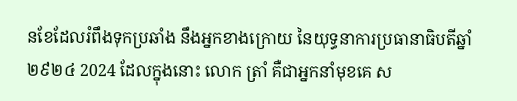នខែដែលរំពឹងទុកប្រឆាំង នឹងអ្នកខាងក្រោយ នៃយុទ្ធនាការប្រធានាធិបតីឆ្នាំ២៩២៤ 2024 ដែលក្នុងនោះ លោក ត្រាំ គឺជាអ្នកនាំមុខគេ ស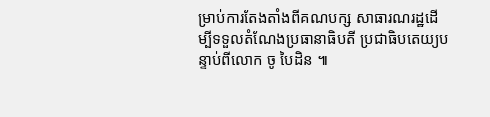ម្រាប់ការតែងតាំងពីគណបក្ស សាធារណរដ្ឋដើម្បីទទួលតំណែងប្រធានាធិបតី ប្រជាធិបតេយ្យបន្ទាប់ពីលោក ចូ បៃដិន ៕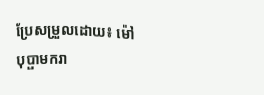ប្រែសម្រួលដោយ៖ ម៉ៅ បុប្ផាមករា